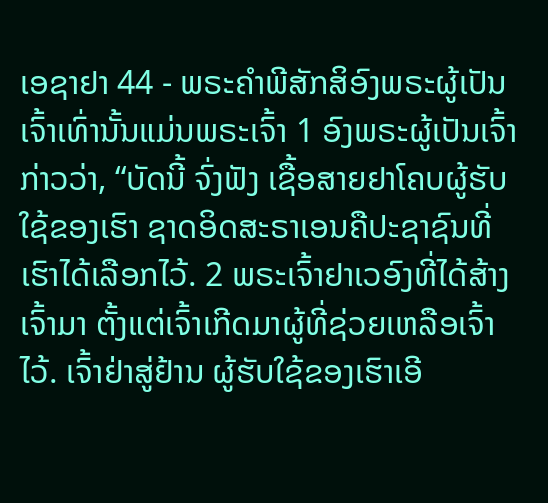ເອຊາຢາ 44 - ພຣະຄຳພີສັກສິອົງພຣະຜູ້ເປັນເຈົ້າເທົ່ານັ້ນແມ່ນພຣະເຈົ້າ 1 ອົງພຣະຜູ້ເປັນເຈົ້າກ່າວວ່າ, “ບັດນີ້ ຈົ່ງຟັງ ເຊື້ອສາຍຢາໂຄບຜູ້ຮັບໃຊ້ຂອງເຮົາ ຊາດອິດສະຣາເອນຄືປະຊາຊົນທີ່ເຮົາໄດ້ເລືອກໄວ້. 2 ພຣະເຈົ້າຢາເວອົງທີ່ໄດ້ສ້າງເຈົ້າມາ ຕັ້ງແຕ່ເຈົ້າເກີດມາຜູ້ທີ່ຊ່ວຍເຫລືອເຈົ້າໄວ້. ເຈົ້າຢ່າສູ່ຢ້ານ ຜູ້ຮັບໃຊ້ຂອງເຮົາເອີ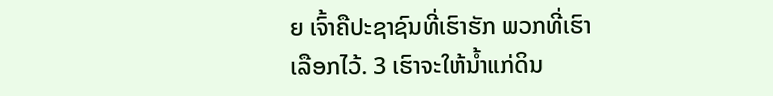ຍ ເຈົ້າຄືປະຊາຊົນທີ່ເຮົາຮັກ ພວກທີ່ເຮົາເລືອກໄວ້. 3 ເຮົາຈະໃຫ້ນໍ້າແກ່ດິນ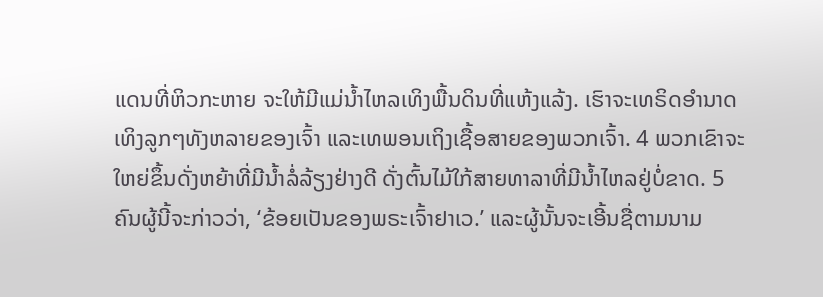ແດນທີ່ຫິວກະຫາຍ ຈະໃຫ້ມີແມ່ນໍ້າໄຫລເທິງພື້ນດິນທີ່ແຫ້ງແລ້ງ. ເຮົາຈະເທຣິດອຳນາດເທິງລູກໆທັງຫລາຍຂອງເຈົ້າ ແລະເທພອນເຖິງເຊື້ອສາຍຂອງພວກເຈົ້າ. 4 ພວກເຂົາຈະໃຫຍ່ຂຶ້ນດັ່ງຫຍ້າທີ່ມີນໍ້າລໍ່ລ້ຽງຢ່າງດີ ດັ່ງຕົ້ນໄມ້ໃກ້ສາຍທາລາທີ່ມີນໍ້າໄຫລຢູ່ບໍ່ຂາດ. 5 ຄົນຜູ້ນີ້ຈະກ່າວວ່າ, ‘ຂ້ອຍເປັນຂອງພຣະເຈົ້າຢາເວ.’ ແລະຜູ້ນັ້ນຈະເອີ້ນຊື່ຕາມນາມ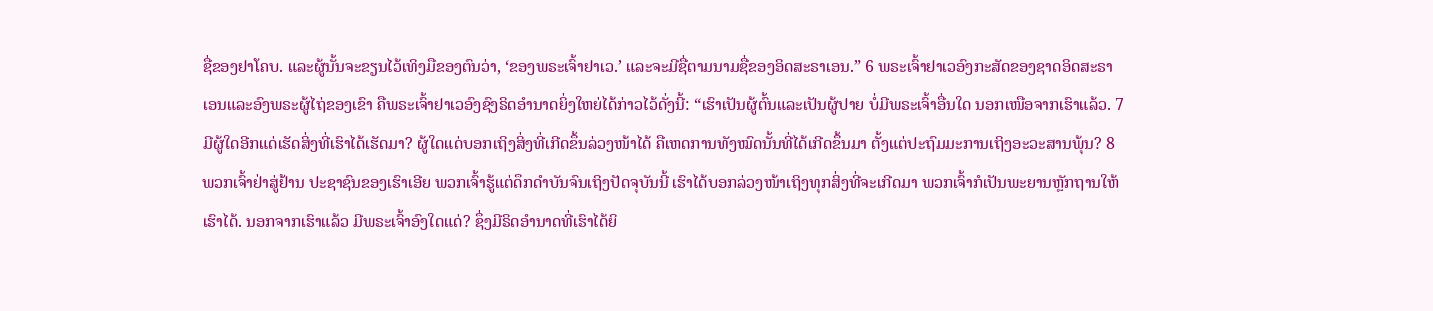ຊື່ຂອງຢາໂຄບ. ແລະຜູ້ນັ້ນຈະຂຽນໄວ້ເທິງມືຂອງຕົນວ່າ, ‘ຂອງພຣະເຈົ້າຢາເວ.’ ແລະຈະມີຊື່ຕາມນາມຊື່ຂອງອິດສະຣາເອນ.” 6 ພຣະເຈົ້າຢາເວອົງກະສັດຂອງຊາດອິດສະຣາເອນແລະອົງພຣະຜູ້ໄຖ່ຂອງເຂົາ ຄືພຣະເຈົ້າຢາເວອົງຊົງຣິດອຳນາດຍິ່ງໃຫຍ່ໄດ້ກ່າວໄວ້ດັ່ງນີ້: “ເຮົາເປັນຜູ້ຕົ້ນແລະເປັນຜູ້ປາຍ ບໍ່ມີພຣະເຈົ້າອື່ນໃດ ນອກເໜືອຈາກເຮົາແລ້ວ. 7 ມີຜູ້ໃດອີກແດ່ເຮັດສິ່ງທີ່ເຮົາໄດ້ເຮັດມາ? ຜູ້ໃດແດ່ບອກເຖິງສິ່ງທີ່ເກີດຂຶ້ນລ່ວງໜ້າໄດ້ ຄືເຫດການທັງໝົດນັ້ນທີ່ໄດ້ເກີດຂຶ້ນມາ ຕັ້ງແຕ່ປະຖົມມະການເຖິງອະວະສານພຸ້ນ? 8 ພວກເຈົ້າຢ່າສູ່ຢ້ານ ປະຊາຊົນຂອງເຮົາເອີຍ ພວກເຈົ້າຮູ້ແຕ່ດຶກດຳບັນຈົນເຖິງປັດຈຸບັນນີ້ ເຮົາໄດ້ບອກລ່ວງໜ້າເຖິງທຸກສິ່ງທີ່ຈະເກີດມາ ພວກເຈົ້າກໍເປັນພະຍານຫຼັກຖານໃຫ້ເຮົາໄດ້. ນອກຈາກເຮົາແລ້ວ ມີພຣະເຈົ້າອົງໃດແດ່? ຊຶ່ງມີຣິດອຳນາດທີ່ເຮົາໄດ້ຍິ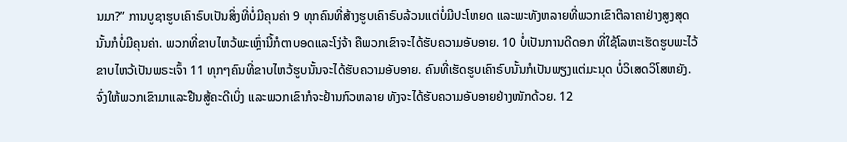ນມາ?” ການບູຊາຮູບເຄົາຣົບເປັນສິ່ງທີ່ບໍ່ມີຄຸນຄ່າ 9 ທຸກຄົນທີ່ສ້າງຮູບເຄົາຣົບລ້ວນແຕ່ບໍ່ມີປະໂຫຍດ ແລະພະທັງຫລາຍທີ່ພວກເຂົາຕີລາຄາຢ່າງສູງສຸດນັ້ນກໍບໍ່ມີຄຸນຄ່າ. ພວກທີ່ຂາບໄຫວ້ພະເຫຼົ່ານີ້ກໍຕາບອດແລະໂງ່ຈ້າ ຄືພວກເຂົາຈະໄດ້ຮັບຄວາມອັບອາຍ. 10 ບໍ່ເປັນການດີດອກ ທີ່ໃຊ້ໂລຫະເຮັດຮູບພະໄວ້ຂາບໄຫວ້ເປັນພຣະເຈົ້າ 11 ທຸກໆຄົນທີ່ຂາບໄຫວ້ຮູບນັ້ນຈະໄດ້ຮັບຄວາມອັບອາຍ. ຄົນທີ່ເຮັດຮູບເຄົາຣົບນັ້ນກໍເປັນພຽງແຕ່ມະນຸດ ບໍ່ວິເສດວິໂສຫຍັງ. ຈົ່ງໃຫ້ພວກເຂົາມາແລະຢືນສູ້ຄະດີເບິ່ງ ແລະພວກເຂົາກໍຈະຢ້ານກົວຫລາຍ ທັງຈະໄດ້ຮັບຄວາມອັບອາຍຢ່າງໜັກດ້ວຍ. 12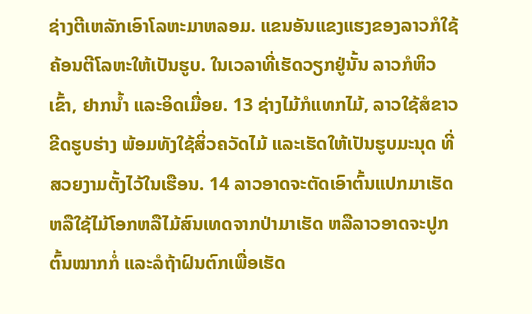ຊ່າງຕີເຫລັກເອົາໂລຫະມາຫລອມ. ແຂນອັນແຂງແຮງຂອງລາວກໍໃຊ້ຄ້ອນຕີໂລຫະໃຫ້ເປັນຮູບ. ໃນເວລາທີ່ເຮັດວຽກຢູ່ນັ້ນ ລາວກໍຫິວເຂົ້າ, ຢາກນໍ້າ ແລະອິດເມື່ອຍ. 13 ຊ່າງໄມ້ກໍແທກໄມ້, ລາວໃຊ້ສໍຂາວຂີດຮູບຮ່າງ ພ້ອມທັງໃຊ້ສິ່ວຄວັດໄມ້ ແລະເຮັດໃຫ້ເປັນຮູບມະນຸດ ທີ່ສວຍງາມຕັ້ງໄວ້ໃນເຮືອນ. 14 ລາວອາດຈະຕັດເອົາຕົ້ນແປກມາເຮັດ ຫລືໃຊ້ໄມ້ໂອກຫລືໄມ້ສົນເທດຈາກປ່າມາເຮັດ ຫລືລາວອາດຈະປູກຕົ້ນໝາກກໍ່ ແລະລໍຖ້າຝົນຕົກເພື່ອເຮັດ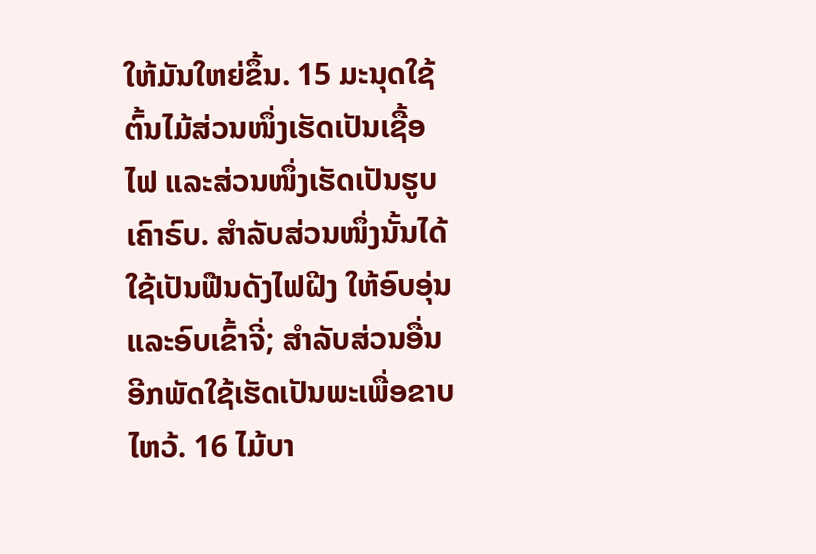ໃຫ້ມັນໃຫຍ່ຂຶ້ນ. 15 ມະນຸດໃຊ້ຕົ້ນໄມ້ສ່ວນໜຶ່ງເຮັດເປັນເຊື້ອໄຟ ແລະສ່ວນໜຶ່ງເຮັດເປັນຮູບເຄົາຣົບ. ສຳລັບສ່ວນໜຶ່ງນັ້ນໄດ້ໃຊ້ເປັນຟືນດັງໄຟຝີງ ໃຫ້ອົບອຸ່ນແລະອົບເຂົ້າຈີ່; ສຳລັບສ່ວນອື່ນອີກພັດໃຊ້ເຮັດເປັນພະເພື່ອຂາບໄຫວ້. 16 ໄມ້ບາ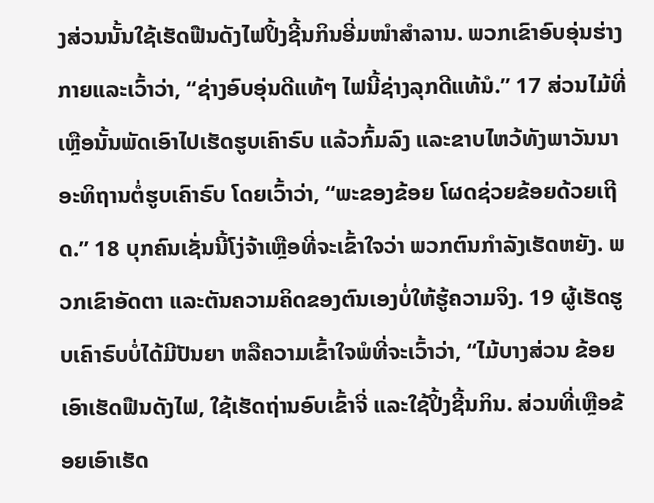ງສ່ວນນັ້ນໃຊ້ເຮັດຟືນດັງໄຟປິ້ງຊີ້ນກິນອີ່ມໜຳສຳລານ. ພວກເຂົາອົບອຸ່ນຮ່າງກາຍແລະເວົ້າວ່າ, “ຊ່າງອົບອຸ່ນດີແທ້ໆ ໄຟນີ້ຊ່າງລຸກດີແທ້ນໍ.” 17 ສ່ວນໄມ້ທີ່ເຫຼືອນັ້ນພັດເອົາໄປເຮັດຮູບເຄົາຣົບ ແລ້ວກົ້ມລົງ ແລະຂາບໄຫວ້ທັງພາວັນນາອະທິຖານຕໍ່ຮູບເຄົາຣົບ ໂດຍເວົ້າວ່າ, “ພະຂອງຂ້ອຍ ໂຜດຊ່ວຍຂ້ອຍດ້ວຍເຖີດ.” 18 ບຸກຄົນເຊັ່ນນີ້ໂງ່ຈ້າເຫຼືອທີ່ຈະເຂົ້າໃຈວ່າ ພວກຕົນກຳລັງເຮັດຫຍັງ. ພວກເຂົາອັດຕາ ແລະຕັນຄວາມຄິດຂອງຕົນເອງບໍ່ໃຫ້ຮູ້ຄວາມຈິງ. 19 ຜູ້ເຮັດຮູບເຄົາຣົບບໍ່ໄດ້ມີປັນຍາ ຫລືຄວາມເຂົ້າໃຈພໍທີ່ຈະເວົ້າວ່າ, “ໄມ້ບາງສ່ວນ ຂ້ອຍເອົາເຮັດຟືນດັງໄຟ, ໃຊ້ເຮັດຖ່ານອົບເຂົ້າຈີ່ ແລະໃຊ້ປິ້ງຊີ້ນກິນ. ສ່ວນທີ່ເຫຼືອຂ້ອຍເອົາເຮັດ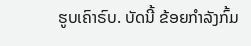ຮູບເຄົາຣົບ. ບັດນີ້ ຂ້ອຍກຳລັງກົ້ມ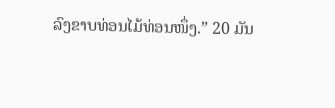ລົງຂາບທ່ອນໄມ້ທ່ອນໜຶ່ງ.” 20 ມັນ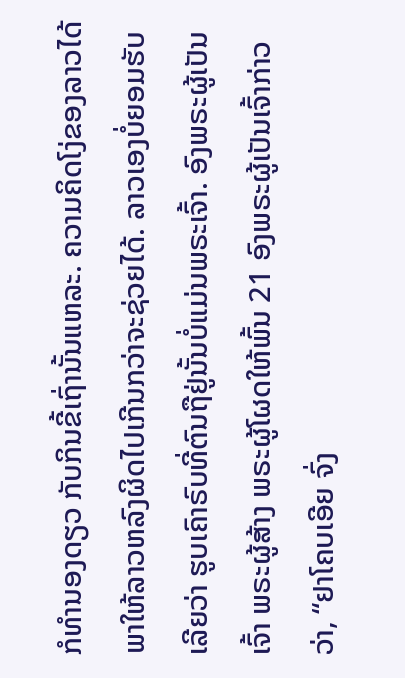ກໍທຳນອງດຽວ ກັບກິນຂີ້ເຖົ່ານັ້ນແຫລະ. ຄວາມຄິດໂງ່ຂອງລາວໄດ້ພາໃຫ້ລາວຫລົງຜິດໄປເກີນກວ່າຈະຊ່ວຍໄດ້. ລາວເອງບໍ່ຍອມຮັບເລີຍວ່າ ຮູບເຄົາຣົບທີ່ຕົນຖືຢູ່ນັ້ນບໍ່ແມ່ນພຣະເຈົ້າ. ອົງພຣະຜູ້ເປັນເຈົ້າ ພຣະຜູ້ສ້າງ ພຣະຜູ້ໂຜດໃຫ້ພົ້ນ 21 ອົງພຣະຜູ້ເປັນເຈົ້າກ່າວວ່າ, “ຢາໂຄບເອີຍ ຈົ່ງ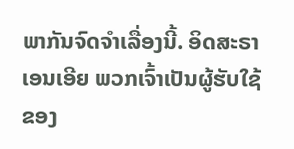ພາກັນຈົດຈຳເລື່ອງນີ້. ອິດສະຣາເອນເອີຍ ພວກເຈົ້າເປັນຜູ້ຮັບໃຊ້ຂອງ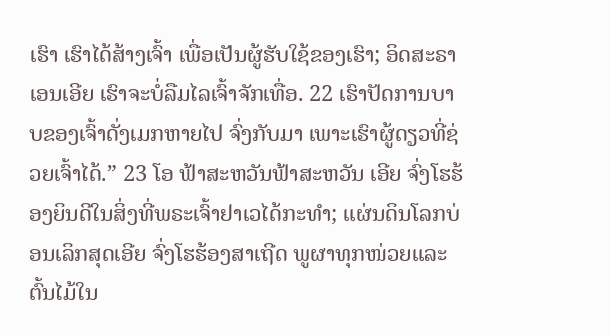ເຮົາ ເຮົາໄດ້ສ້າງເຈົ້າ ເພື່ອເປັນຜູ້ຮັບໃຊ້ຂອງເຮົາ; ອິດສະຣາເອນເອີຍ ເຮົາຈະບໍ່ລືມໄລເຈົ້າຈັກເທື່ອ. 22 ເຮົາປັດການບາບຂອງເຈົ້າດັ່ງເມກຫາຍໄປ ຈົ່ງກັບມາ ເພາະເຮົາຜູ້ດຽວທີ່ຊ່ວຍເຈົ້າໄດ້.” 23 ໂອ ຟ້າສະຫວັນຟ້າສະຫວັນ ເອີຍ ຈົ່ງໂຮຮ້ອງຍິນດີໃນສິ່ງທີ່ພຣະເຈົ້າຢາເວໄດ້ກະທຳ; ແຜ່ນດິນໂລກບ່ອນເລິກສຸດເອີຍ ຈົ່ງໂຮຮ້ອງສາເຖີດ ພູຜາທຸກໜ່ວຍແລະຕົ້ນໄມ້ໃນ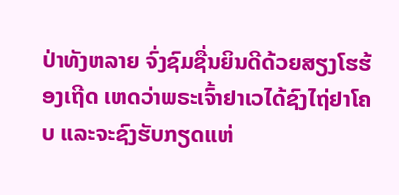ປ່າທັງຫລາຍ ຈົ່ງຊົມຊື່ນຍິນດີດ້ວຍສຽງໂຮຮ້ອງເຖີດ ເຫດວ່າພຣະເຈົ້າຢາເວໄດ້ຊົງໄຖ່ຢາໂຄບ ແລະຈະຊົງຮັບກຽດແຫ່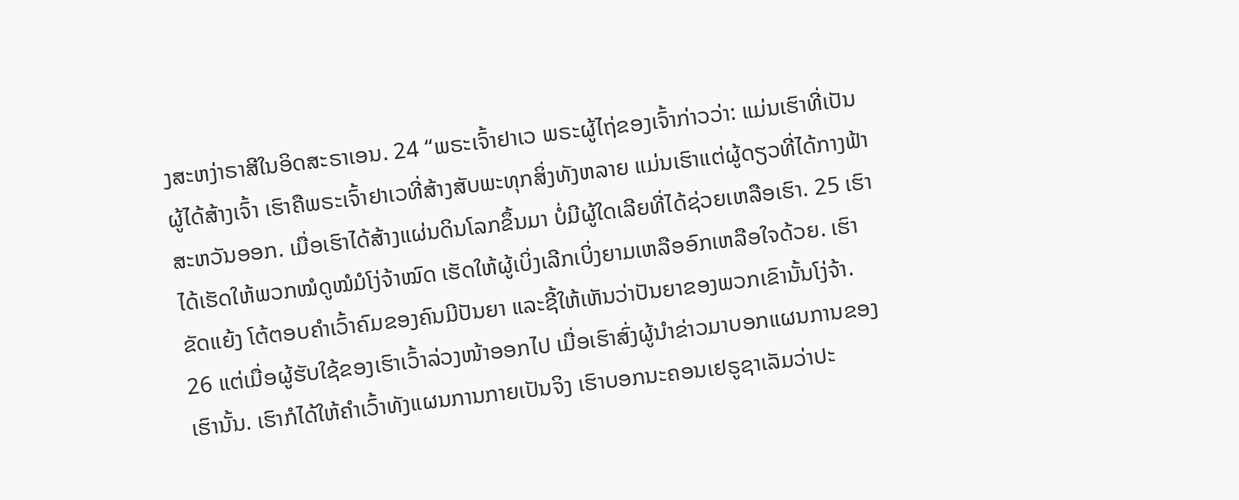ງສະຫງ່າຣາສີໃນອິດສະຣາເອນ. 24 “ພຣະເຈົ້າຢາເວ ພຣະຜູ້ໄຖ່ຂອງເຈົ້າກ່າວວ່າ: ແມ່ນເຮົາທີ່ເປັນຜູ້ໄດ້ສ້າງເຈົ້າ ເຮົາຄືພຣະເຈົ້າຢາເວທີ່ສ້າງສັບພະທຸກສິ່ງທັງຫລາຍ ແມ່ນເຮົາແຕ່ຜູ້ດຽວທີ່ໄດ້ກາງຟ້າສະຫວັນອອກ. ເມື່ອເຮົາໄດ້ສ້າງແຜ່ນດິນໂລກຂຶ້ນມາ ບໍ່ມີຜູ້ໃດເລີຍທີ່ໄດ້ຊ່ວຍເຫລືອເຮົາ. 25 ເຮົາໄດ້ເຮັດໃຫ້ພວກໝໍດູໝໍມໍໂງ່ຈ້າໝົດ ເຮັດໃຫ້ຜູ້ເບິ່ງເລີກເບິ່ງຍາມເຫລືອອົກເຫລືອໃຈດ້ວຍ. ເຮົາຂັດແຍ້ງ ໂຕ້ຕອບຄຳເວົ້າຄົມຂອງຄົນມີປັນຍາ ແລະຊີ້ໃຫ້ເຫັນວ່າປັນຍາຂອງພວກເຂົານັ້ນໂງ່ຈ້າ. 26 ແຕ່ເມື່ອຜູ້ຮັບໃຊ້ຂອງເຮົາເວົ້າລ່ວງໜ້າອອກໄປ ເມື່ອເຮົາສົ່ງຜູ້ນຳຂ່າວມາບອກແຜນການຂອງເຮົານັ້ນ. ເຮົາກໍໄດ້ໃຫ້ຄຳເວົ້າທັງແຜນການກາຍເປັນຈິງ ເຮົາບອກນະຄອນເຢຣູຊາເລັມວ່າປະ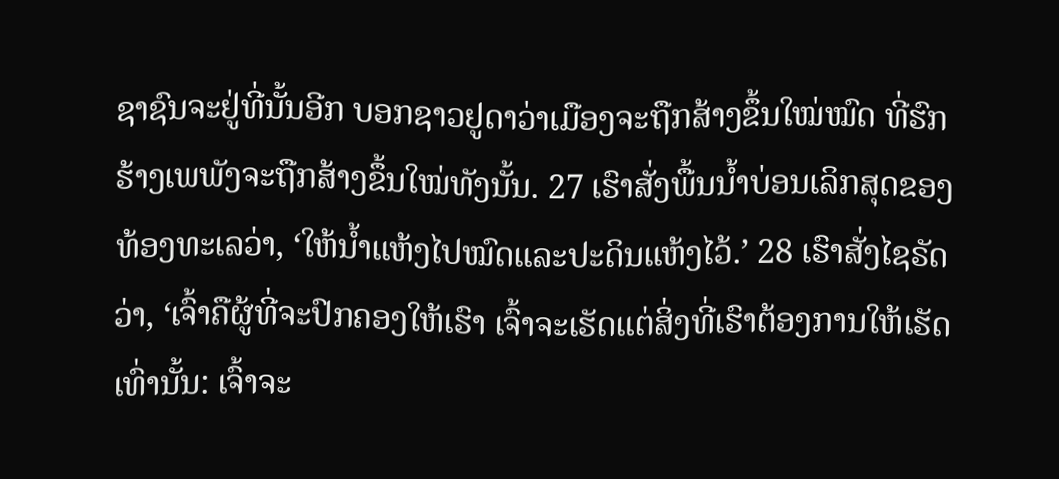ຊາຊົນຈະຢູ່ທີ່ນັ້ນອີກ ບອກຊາວຢູດາວ່າເມືອງຈະຖືກສ້າງຂຶ້ນໃໝ່ໝົດ ທີ່ຮົກຮ້າງເພພັງຈະຖືກສ້າງຂຶ້ນໃໝ່ທັງນັ້ນ. 27 ເຮົາສັ່ງພື້ນນໍ້າບ່ອນເລິກສຸດຂອງທ້ອງທະເລວ່າ, ‘ໃຫ້ນໍ້າແຫ້ງໄປໝົດແລະປະດິນແຫ້ງໄວ້.’ 28 ເຮົາສັ່ງໄຊຣັດວ່າ, ‘ເຈົ້າຄືຜູ້ທີ່ຈະປົກຄອງໃຫ້ເຮົາ ເຈົ້າຈະເຮັດແຕ່ສິ່ງທີ່ເຮົາຕ້ອງການໃຫ້ເຮັດເທົ່ານັ້ນ: ເຈົ້າຈະ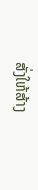ສັ່ງໃຫ້ສ້າງ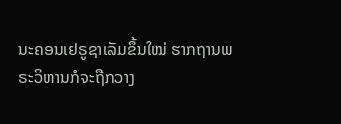ນະຄອນເຢຣູຊາເລັມຂຶ້ນໃໝ່ ຮາກຖານພຣະວິຫານກໍຈະຖືກວາງ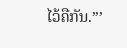ໄວ້ຄືກັນ.”’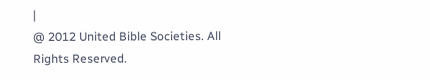|
@ 2012 United Bible Societies. All Rights Reserved.